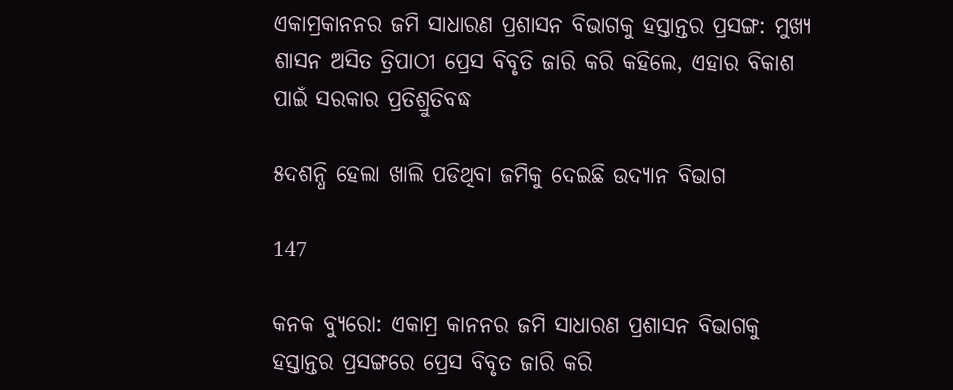ଏକାମ୍ରକାନନର ଜମି ସାଧାରଣ ପ୍ରଶାସନ ବିଭାଗକୁ ହସ୍ତାନ୍ତର ପ୍ରସଙ୍ଗ: ମୁଖ୍ୟ ଶାସନ ଅସିତ ତ୍ରିପାଠୀ ପ୍ରେସ ବିବୃତି ଜାରି କରି କହିଲେ, ଏହାର ବିକାଶ ପାଇଁ ସରକାର ପ୍ରତିଶ୍ରୁତିବଦ୍ଧ

୫ଦଶନ୍ଧି ହେଲା ଖାଲି ପଡିଥିବା ଜମିକୁ ଦେଇଛି ଉଦ୍ୟାନ ବିଭାଗ

147

କନକ ବ୍ୟୁରୋ: ଏକାମ୍ର କାନନର ଜମି ସାଧାରଣ ପ୍ରଶାସନ ବିଭାଗକୁ ହସ୍ତାନ୍ତର ପ୍ରସଙ୍ଗରେ ପ୍ରେସ ବିବୃତ ଜାରି କରି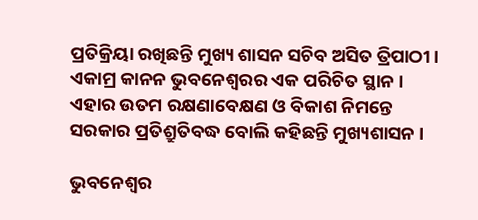ପ୍ରତିକ୍ରିୟା ରଖିଛନ୍ତି ମୁଖ୍ୟ ଶାସନ ସଚିବ ଅସିତ ତ୍ରିପାଠୀ । ଏକାମ୍ର କାନନ ଭୁବନେଶ୍ୱରର ଏକ ପରିଚିତ ସ୍ଥାନ । ଏହାର ଉତମ ରକ୍ଷଣାବେକ୍ଷଣ ଓ ବିକାଶ ନିମନ୍ତେ ସରକାର ପ୍ରତିଶ୍ରୁତିବଦ୍ଧ ବୋଲି କହିଛନ୍ତି ମୁଖ୍ୟଶାସନ ।

ଭୁବନେଶ୍ୱର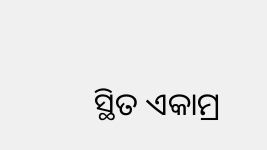ସ୍ଥିତ ଏକାମ୍ର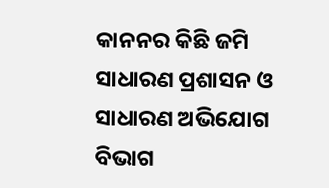କାନନର କିଛି ଜମି ସାଧାରଣ ପ୍ରଶାସନ ଓ ସାଧାରଣ ଅଭିଯୋଗ ବିଭାଗ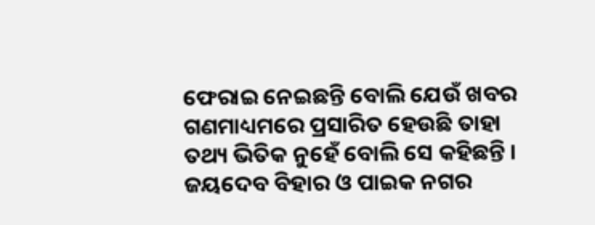ଫେରାଇ ନେଇଛନ୍ତି ବୋଲି ଯେଉଁ ଖବର ଗଣମାଧ୍ୟମରେ ପ୍ରସାରିତ ହେଉଛି ତାହା ତଥ୍ୟ ଭିତିକ ନୁହେଁ ବୋଲି ସେ କହିଛନ୍ତି । ଜୟଦେବ ବିହାର ଓ ପାଇକ ନଗର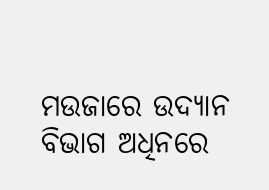ମଉଜାରେ ଉଦ୍ୟାନ ବିଭାଗ ଅଧିନରେ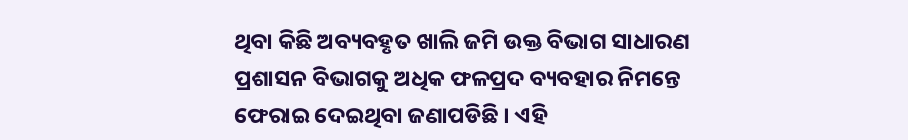ଥିବା କିଛି ଅବ୍ୟବହୃତ ଖାଲି ଜମି ଉକ୍ତ ବିଭାଗ ସାଧାରଣ ପ୍ରଶାସନ ବିଭାଗକୁ ଅଧିକ ଫଳପ୍ରଦ ବ୍ୟବହାର ନିମନ୍ତେ ଫେରାଇ ଦେଇଥିବା ଜଣାପଡିଛି । ଏହି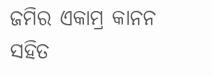ଜମିର ଏକାମ୍ର କାନନ ସହିତ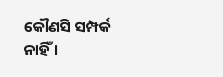କୌଣସି ସମ୍ପର୍କ ନାହିଁ ।